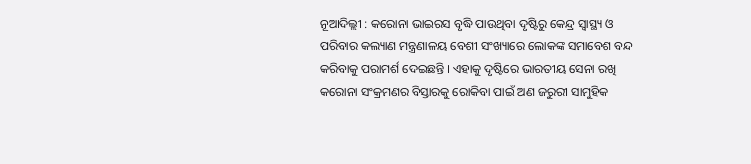ନୂଆଦିଲ୍ଲୀ : କରୋନା ଭାଇରସ ବୃଦ୍ଧି ପାଉଥିବା ଦୃଷ୍ଟିରୁ କେନ୍ଦ୍ର ସ୍ୱାସ୍ଥ୍ୟ ଓ ପରିବାର କଲ୍ୟାଣ ମନ୍ତ୍ରଣାଳୟ ବେଶୀ ସଂଖ୍ୟାରେ ଲୋକଙ୍କ ସମାବେଶ ବନ୍ଦ କରିବାକୁ ପରାମର୍ଶ ଦେଇଛନ୍ତି । ଏହାକୁ ଦୃଷ୍ଟିରେ ଭାରତୀୟ ସେନା ରଖି କରୋନା ସଂକ୍ରମଣର ବିସ୍ତାରକୁ ରୋକିବା ପାଇଁ ଅଣ ଜରୁରୀ ସାମୁହିକ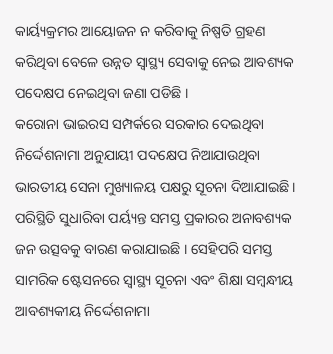କାର୍ୟ୍ୟକ୍ରମର ଆୟୋଜନ ନ କରିବାକୁ ନିଷ୍ପତି ଗ୍ରହଣ କରିଥିବା ବେଳେ ଉନ୍ନତ ସ୍ୱାସ୍ଥ୍ୟ ସେବାକୁ ନେଇ ଆବଶ୍ୟକ ପଦେକ୍ଷପ ନେଇଥିବା ଜଣା ପଡିଛି ।
କରୋନା ଭାଇରସ ସମ୍ପର୍କରେ ସରକାର ଦେଇଥିବା ନିର୍ଦ୍ଦେଶନାମା ଅନୁଯାୟୀ ପଦକ୍ଷେପ ନିଆଯାଉଥିବା ଭାରତୀୟ ସେନା ମୁଖ୍ୟାଳୟ ପକ୍ଷରୁ ସୂଚନା ଦିଆଯାଇଛି । ପରିସ୍ଥିତି ସୁଧାରିବା ପର୍ୟ୍ୟନ୍ତ ସମସ୍ତ ପ୍ରକାରର ଅନାବଶ୍ୟକ ଜନ ଉତ୍ସବକୁ ବାରଣ କରାଯାଇଛି । ସେହିପରି ସମସ୍ତ ସାମରିକ ଷ୍ଟେସନରେ ସ୍ୱାସ୍ଥ୍ୟ ସୂଚନା ଏବଂ ଶିକ୍ଷା ସମ୍ବନ୍ଧୀୟ ଆବଶ୍ୟକୀୟ ନିର୍ଦ୍ଦେଶନାମା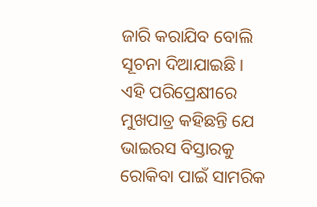ଜାରି କରାଯିବ ବୋଲି ସୂଚନା ଦିଆଯାଇଛି ।
ଏହି ପରିପ୍ରେକ୍ଷୀରେ ମୁଖପାତ୍ର କହିଛନ୍ତି ଯେ ଭାଇରସ ବିସ୍ତାରକୁ ରୋକିବା ପାଇଁ ସାମରିକ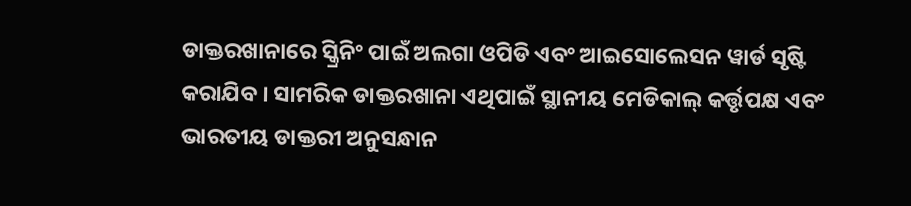ଡାକ୍ତରଖାନାରେ ସ୍କ୍ରିନିଂ ପାଇଁ ଅଲଗା ଓପିଡି ଏବଂ ଆଇସୋଲେସନ ୱାର୍ଡ ସୃଷ୍ଟି କରାଯିବ । ସାମରିକ ଡାକ୍ତରଖାନା ଏଥିପାଇଁ ସ୍ଥାନୀୟ ମେଡିକାଲ୍ କର୍ତ୍ତୃପକ୍ଷ ଏବଂ ଭାରତୀୟ ଡାକ୍ତରୀ ଅନୁସନ୍ଧାନ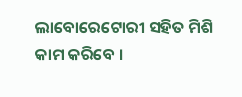ଲାବୋରେଟୋରୀ ସହିତ ମିଶି କାମ କରିବେ ।